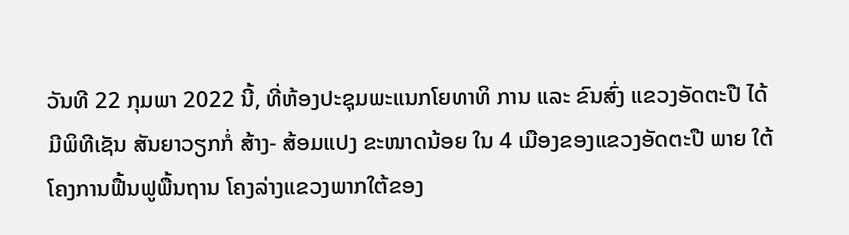ວັນທີ 22 ກຸມພາ 2022 ນີ້, ທີ່ຫ້ອງປະຊຸມພະແນກໂຍທາທິ ການ ແລະ ຂົນສົ່ງ ແຂວງອັດຕະປື ໄດ້ມີພິທີເຊັນ ສັນຍາວຽກກໍ່ ສ້າງ- ສ້ອມແປງ ຂະໜາດນ້ອຍ ໃນ 4 ເມືອງຂອງແຂວງອັດຕະປື ພາຍ ໃຕ້ໂຄງການຟື້ນຟູພື້ນຖານ ໂຄງລ່າງແຂວງພາກໃຕ້ຂອງ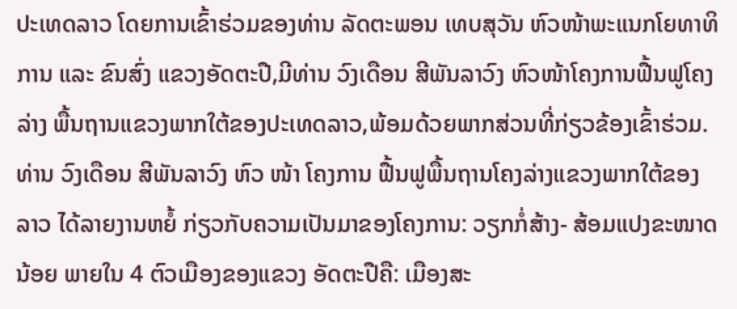ປະເທດລາວ ໂດຍການເຂົ້າຮ່ວມຂອງທ່ານ ລັດຕະພອນ ເທບສຸວັນ ຫົວໜ້າພະແນກໂຍທາທິການ ແລະ ຂົນສົ່ງ ແຂວງອັດຕະປື,ມີທ່ານ ວົງເດືອນ ສີພັນລາວົງ ຫົວໜ້າໂຄງການຟື້ນຟູໂຄງລ່າງ ພື້ນຖານແຂວງພາກໃຕ້ຂອງປະເທດລາວ,ພ້ອມດ້ວຍພາກສ່ວນທີ່ກ່ຽວຂ້ອງເຂົ້າຮ່ວມ.
ທ່ານ ວົງເດືອນ ສີພັນລາວົງ ຫົວ ໜ້າ ໂຄງການ ຟື້ນຟູພື້ນຖານໂຄງລ່າງແຂວງພາກໃຕ້ຂອງລາວ ໄດ້ລາຍງານຫຍໍ້ ກ່ຽວກັບຄວາມເປັນມາຂອງໂຄງການ: ວຽກກໍ່ສ້າງ- ສ້ອມແປງຂະໜາດນ້ອຍ ພາຍໃນ 4 ຕົວເມືອງຂອງແຂວງ ອັດຕະປືຄື: ເມືອງສະ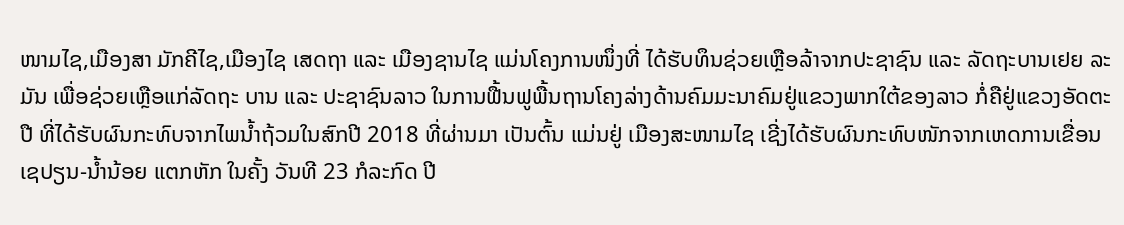ໜາມໄຊ,ເມືອງສາ ມັກຄີໄຊ,ເມືອງໄຊ ເສດຖາ ແລະ ເມືອງຊານໄຊ ແມ່ນໂຄງການໜຶ່ງທີ່ ໄດ້ຮັບທຶນຊ່ວຍເຫຼືອລ້າຈາກປະຊາຊົນ ແລະ ລັດຖະບານເຢຍ ລະມັນ ເພື່ອຊ່ວຍເຫຼືອແກ່ລັດຖະ ບານ ແລະ ປະຊາຊົນລາວ ໃນການຟື້ນຟູພື້ນຖານໂຄງລ່າງດ້ານຄົມມະນາຄົມຢູ່ແຂວງພາກໃຕ້ຂອງລາວ ກໍ່ຄືຢູ່ແຂວງອັດຕະປື ທີ່ໄດ້ຮັບຜົນກະທົບຈາກໄພນໍ້າຖ້ວມໃນສົກປີ 2018 ທີ່ຜ່ານມາ ເປັນຕົ້ນ ແມ່ນຢູ່ ເມືອງສະໜາມໄຊ ເຊີ່ງໄດ້ຮັບຜົນກະທົບໜັກຈາກເຫດການເຂື່ອນ ເຊປຽນ-ນໍ້ານ້ອຍ ແຕກຫັກ ໃນຄັ້ງ ວັນທີ 23 ກໍລະກົດ ປີ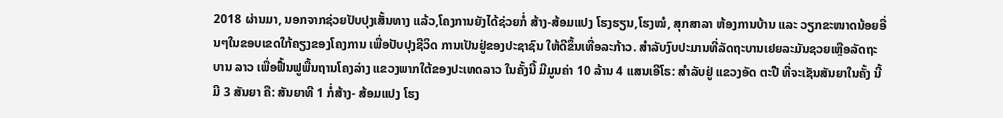2018 ຜ່ານມາ, ນອກຈາກຊ່ວຍປັບປຸງເສັ້ນທາງ ແລ້ວ,ໂຄງການຍັງໄດ້ຊ່ວຍກໍ່ ສ້າງ-ສ້ອມແປງ ໂຮງຮຽນ,ໂຮງໝໍ, ສຸກສາລາ ຫ້ອງການບ້ານ ແລະ ວຽກຂະໜາດນ້ອຍອື່ນໆໃນຂອບເຂດໃກ້ຄຽງຂອງໂຄງການ ເພື່ອປັບປຸງຊີວິດ ການເປັນຢູ່ຂອງປະຊາຊົນ ໃຫ້ດີຂຶ້ນເທື່ອລະກ້າວ. ສໍາລັບງົບປະມານທີ່ລັດຖະບານເຢຍລະມັນຊວຍເຫຼືອລັດຖະບານ ລາວ ເພື່ອຟື້ນຟູພື້ນຖານໂຄງລ່າງ ແຂວງພາກໃຕ້ຂອງປະເທດລາວ ໃນຄັ້ງນີ້ ມີມູນຄ່າ 10 ລ້ານ 4 ແສນເອີໂຣ: ສໍາລັບຢູ່ ແຂວງອັດ ຕະປື ທີ່ຈະເຊັນສັນຍາໃນຄັ້ງ ນີ້ມີ 3 ສັນຍາ ຄື: ສັນຍາທີ 1 ກໍ່ສ້າງ- ສ້ອມແປງ ໂຮງ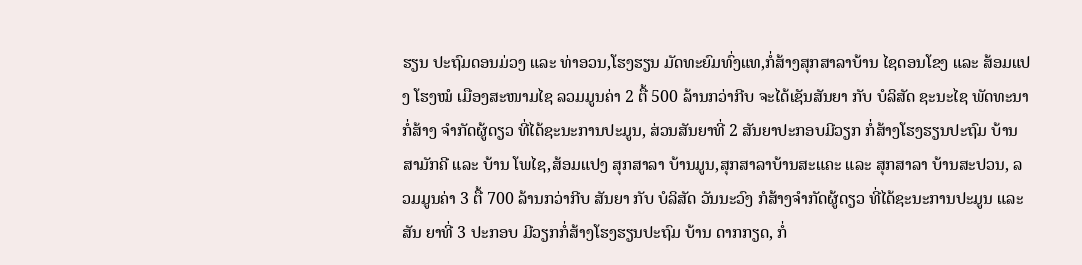ຮຽນ ປະຖົມດອນມ່ວງ ແລະ ທ່າອວນ,ໂຮງຮຽນ ມັດທະຍົມທົ່ງແທ,ກໍ່ສ້າງສຸກສາລາບ້ານ ໄຊດອນໂຂງ ແລະ ສ້ອມແປງ ໂຮງໝໍ ເມືອງສະໜາມໄຊ ລວມມູນຄ່າ 2 ຕື້ 500 ລ້ານກວ່າກີບ ຈະໄດ້ເຊັນສັນຍາ ກັບ ບໍລິສັດ ຊະນະໄຊ ພັດທະນາ ກໍ່ສ້າງ ຈຳກັດຜູ້ດຽວ ທີ່ໄດ້ຊະນະການປະມູນ, ສ່ວນສັນຍາທີ່ 2 ສັນຍາປະກອບມີວຽກ ກໍ່ສ້າງໂຮງຮຽນປະຖົມ ບ້ານ ສາມັກຄີ ແລະ ບ້ານ ໂພໄຊ,ສ້ອມແປງ ສຸກສາລາ ບ້ານມູນ,ສຸກສາລາບ້ານສະແຄະ ແລະ ສຸກສາລາ ບ້ານສະປວນ, ລວມມູນຄ່າ 3 ຕື້ 700 ລ້ານກວ່າກີບ ສັນຍາ ກັບ ບໍລິສັດ ວັນນະວົງ ກໍສ້າງຈຳກັດຜູ້ດຽວ ທີ່ໄດ້ຊະນະການປະມູນ ແລະ ສັນ ຍາທີ່ 3 ປະກອບ ມີວຽກກໍ່ສ້າງໂຮງຮຽນປະຖົມ ບ້ານ ດາກກຽດ, ກໍ່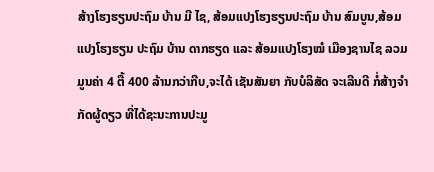ສ້າງໂຮງຮຽນປະຖົມ ບ້ານ ມີ ໄຊ, ສ້ອມແປງໂຮງຮຽນປະຖົມ ບ້ານ ສົມບູນ,ສ້ອມແປງໂຮງຮຽນ ປະຖົມ ບ້ານ ດາກຮຽດ ແລະ ສ້ອມແປງໂຮງໝໍ ເມືອງຊານໄຊ ລວມມູນຄ່າ 4 ຕື້ 400 ລ້ານກວ່າກີບ,ຈະໄດ້ ເຊັນສັນຍາ ກັບບໍລິສັດ ຈະເລີນດີ ກໍ່ສ້າງຈຳກັດຜູ້ດຽວ ທີ່ໄດ້ຊະນະການປະມູ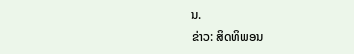ນ.
ຂ່າວ: ສິດທິພອນ